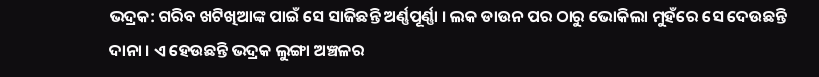ଭଦ୍ରକ: ଗରିବ ଖଟିଖିଆଙ୍କ ପାଇଁ ସେ ସାଜିଛନ୍ତି ଅର୍ଣ୍ଣପୂର୍ଣ୍ଣା । ଲକ ଡାଉନ ପର ଠାରୁ ଭୋକିଲା ମୁହଁରେ ସେ ଦେଉଛନ୍ତି ଦାନା । ଏ ହେଉଛନ୍ତି ଭଦ୍ରକ ଲୁଙ୍ଗା ଅଞ୍ଚଳର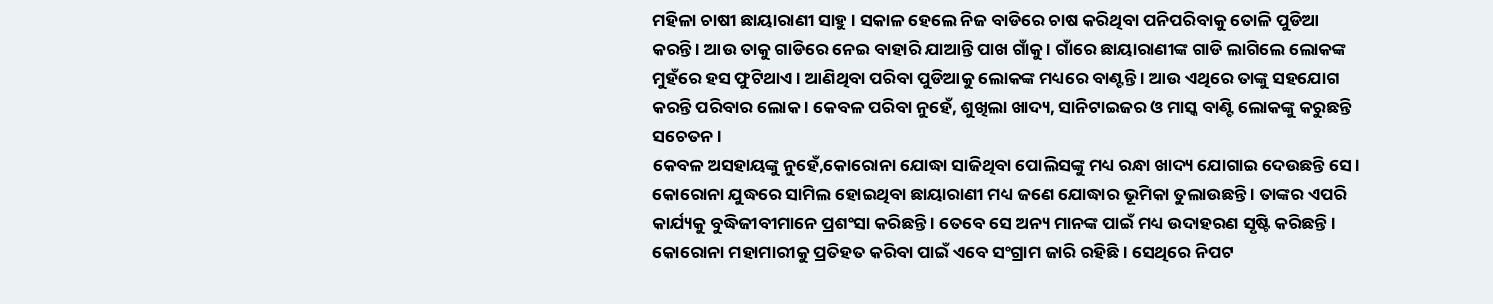ମହିଳା ଚାଷୀ ଛାୟାରାଣୀ ସାହୁ । ସକାଳ ହେଲେ ନିଜ ବାଡିରେ ଚାଷ କରିଥିବା ପନିପରିବାକୁ ତୋଳି ପୁଡିଆ କରନ୍ତି । ଆଉ ତାକୁ ଗାଡିରେ ନେଇ ବାହାରି ଯାଆନ୍ତି ପାଖ ଗାଁକୁ । ଗାଁରେ ଛାୟାରାଣୀଙ୍କ ଗାଡି ଲାଗିଲେ ଲୋକଙ୍କ ମୁହଁରେ ହସ ଫୁଟିଥାଏ । ଆଣିଥିବା ପରିବା ପୁଡିଆକୁ ଲୋକଙ୍କ ମଧ୍ୟରେ ବାଣ୍ଟନ୍ତି । ଆଉ ଏଥିରେ ତାଙ୍କୁ ସହଯୋଗ କରନ୍ତି ପରିବାର ଲୋକ । କେବଳ ପରିବା ନୁହେଁ, ଶୁଖିଲା ଖାଦ୍ୟ, ସାନିଟାଇଜର ଓ ମାସ୍କ ବାଣ୍ଟି ଲୋକଙ୍କୁ କରୁଛନ୍ତି ସଚେତନ ।
କେବଳ ଅସହାୟଙ୍କୁ ନୁହେଁ,କୋରୋନା ଯୋଦ୍ଧା ସାଜିଥିବା ପୋଲିସଙ୍କୁ ମଧ୍ୟ ରନ୍ଧା ଖାଦ୍ୟ ଯୋଗାଇ ଦେଉଛନ୍ତି ସେ । କୋରୋନା ଯୁଦ୍ଧରେ ସାମିଲ ହୋଇଥିବା ଛାୟାରାଣୀ ମଧ୍ୟ ଜଣେ ଯୋଦ୍ଧାର ଭୂମିକା ତୁଲାଉଛନ୍ତି । ତାଙ୍କର ଏପରି କାର୍ଯ୍ୟକୁ ବୁଦ୍ଧିଜୀବୀମାନେ ପ୍ରଶଂସା କରିଛନ୍ତି । ତେବେ ସେ ଅନ୍ୟ ମାନଙ୍କ ପାଇଁ ମଧ୍ୟ ଉଦାହରଣ ସୃଷ୍ଟି କରିଛନ୍ତି । କୋରୋନା ମହାମାରୀକୁ ପ୍ରତିହତ କରିବା ପାଇଁ ଏବେ ସଂଗ୍ରାମ ଜାରି ରହିଛି । ସେଥିରେ ନିପଟ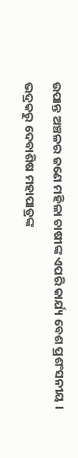ଉପାନ୍ତ ଅଞ୍ଚଳର ଜଣେ ମହିଳା ଚାଷୀଙ୍କ ଏପରି କାର୍ଯ୍ୟ ବେଶ ପ୍ରଶଂସନୀୟ ।
ଭଦ୍ରକରୁ ଦେବାଶିଷ ମହାପାତ୍ରଙ୍କ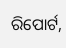ରିପୋର୍ଟ,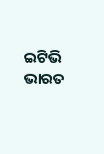ଇଟିଭି ଭାରତ